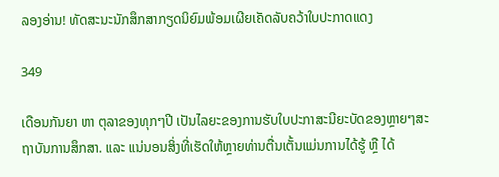ລອງອ່ານ! ທັດສະນະນັກສຶກສາກຽດນິຍົມພ້ອມເຜີຍເຄັດລັບຄວ້າໃບປະກາດແດງ

349

ເດືອນກັນຍາ ຫາ ຕຸລາຂອງທຸກໆປີ ເປັນໄລຍະຂອງການຮັບໃບປະກາສະນີຍະບັດຂອງຫຼາຍໆສະຖາບັນການສຶກສາ. ແລະ ແນ່ນອນສິ່ງທີ່ເຮັດໃຫ້ຫຼາຍທ່ານຕື່ນເຕັ້ນແມ່ນການໄດ້ຮູ້ ຫຼື ໄດ້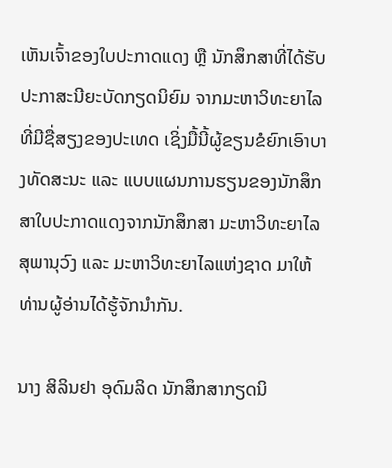ເຫັນເຈົ້າຂອງໃບປະກາດແດງ ຫຼື ນັກສຶກສາທີ່ໄດ້ຮັບປະກາສະນີຍະບັດກຽດນິຍົມ ຈາກມະຫາວິທະຍາໄລທີ່ມີຊື່ສຽງຂອງປະເທດ ເຊິ່ງມື້ນີ້ຜູ້ຂຽນຂໍຍົກເອົາບາງທັດສະນະ ແລະ ແບບແຜນການຮຽນຂອງນັກສຶກສາໃບປະກາດແດງຈາກນັກສຶກສາ ມະຫາວິທະຍາໄລສຸພານຸວົງ ແລະ ມະຫາວິທະຍາໄລແຫ່ງຊາດ ມາໃຫ້ທ່ານຜູ້ອ່ານໄດ້ຮູ້ຈັກນໍາກັນ.

ນາງ ສິລິນຢາ ອຸດົມລິດ ນັກສຶກສາກຽດນິ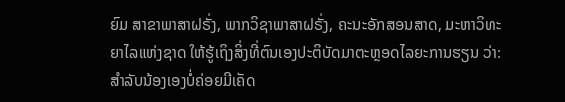ຍົມ ສາຂາພາສາຝຣັ່ງ, ພາກວິຊາພາສາຝຣັ່ງ, ຄະນະອັກສອນສາດ, ມະຫາວິທະຍາໄລແຫ່ງຊາດ ໃຫ້ຮູ້ເຖິງສິ່ງທີ່ຕົນເອງປະຕິບັດມາຕະຫຼອດໄລຍະການຮຽນ ວ່າ: ສຳລັບນ້ອງເອງບໍ່ຄ່ອຍມີເຄັດ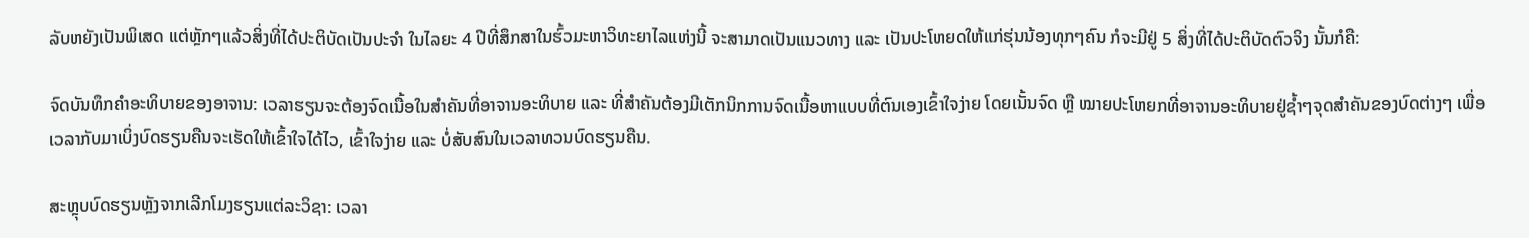ລັບຫຍັງເປັນພິເສດ ແຕ່ຫຼັກໆແລ້ວສິ່ງທີ່ໄດ້ປະຕິບັດເປັນປະຈຳ ໃນໄລຍະ 4 ປີທີ່ສຶກສາໃນຮົ້ວມະຫາວິທະຍາໄລແຫ່ງນີ້ ຈະສາມາດເປັນແນວທາງ ແລະ ເປັນປະໂຫຍດໃຫ້ແກ່ຮຸ່ນນ້ອງທຸກໆຄົນ ກໍຈະມີຢູ່ 5 ສິ່ງທີ່ໄດ້ປະຕິບັດຕົວຈິງ ນັ້ນກໍຄື:

ຈົດບັນທຶກຄຳອະທິບາຍຂອງອາຈານ: ເວລາຮຽນຈະຕ້ອງຈົດເນື້ອໃນສຳຄັນທີ່ອາຈານອະທິບາຍ ແລະ ທີ່ສຳຄັນຕ້ອງມີເຕັກນິກການຈົດເນື້ອຫາແບບທີ່ຕົນເອງເຂົ້າໃຈງ່າຍ ໂດຍເນັ້ນຈົດ ຫຼື ໝາຍປະໂຫຍກທີ່ອາຈານອະທິບາຍຢູ່ຊໍ້າໆຈຸດສຳຄັນຂອງບົດຕ່າງໆ ເພື່ອເວລາກັບມາເບິ່ງບົດຮຽນຄືນຈະເຮັດໃຫ້ເຂົ້າໃຈໄດ້ໄວ, ເຂົ້າໃຈງ່າຍ ແລະ ບໍ່ສັບສົນໃນເວລາທວນບົດຮຽນຄືນ.

ສະຫຼຸບບົດຮຽນຫຼັງຈາກເລີກໂມງຮຽນແຕ່ລະວິຊາ: ເວລາ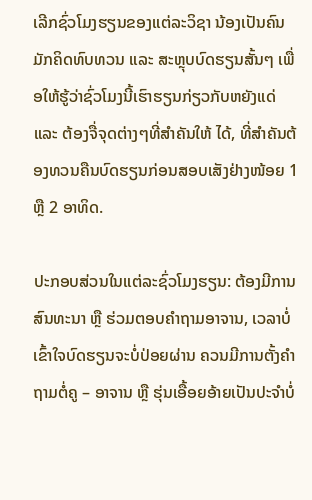ເລີກຊົ່ວໂມງຮຽນຂອງແຕ່ລະວິຊາ ນ້ອງເປັນຄົນມັກຄິດທົບທວນ ແລະ ສະຫຼຸບບົດຮຽນສັ້ນໆ ເພື່ອໃຫ້ຮູ້ວ່າຊົ່ວໂມງນີ້ເຮົາຮຽນກ່ຽວກັບຫຍັງແດ່ ແລະ ຕ້ອງຈື່ຈຸດຕ່າງໆທີ່ສຳຄັນໃຫ້ ໄດ້, ທີ່ສຳຄັນຕ້ອງທວນຄືນບົດຮຽນກ່ອນສອບເສັງຢ່າງໜ້ອຍ 1 ຫຼື 2 ອາທິດ.

ປະກອບສ່ວນໃນແຕ່ລະຊົ່ວໂມງຮຽນ: ຕ້ອງມີການສົນທະນາ ຫຼື ຮ່ວມຕອບຄຳຖາມອາຈານ, ເວລາບໍ່ເຂົ້າໃຈບົດຮຽນຈະບໍ່ປ່ອຍຜ່ານ ຄວນມີການຕັ້ງຄຳຖາມຕໍ່ຄູ – ອາຈານ ຫຼື ຮຸ່ນເອື້ອຍອ້າຍເປັນປະຈຳບໍ່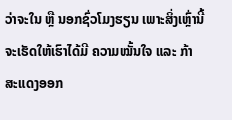ວ່າຈະໃນ ຫຼື ນອກຊົ່ວໂມງຮຽນ ເພາະສິ່ງເຫຼົ່ານີ້ຈະເຮັດໃຫ້ເຮົາໄດ້ມີ ຄວາມໝັ້ນໃຈ ແລະ ກ້າສະແດງອອກ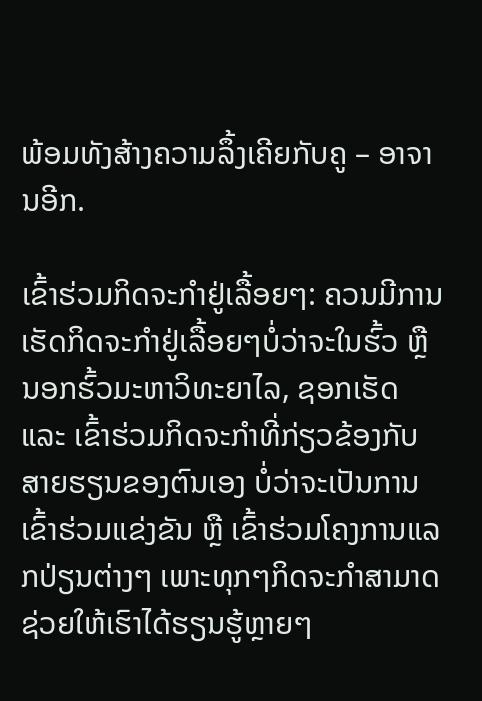ພ້ອມທັງສ້າງຄວາມລຶ້ງເຄີຍກັບຄູ – ອາຈານອີກ.

ເຂົ້າຮ່ວມກິດຈະກຳຢູ່ເລື້ອຍໆ: ຄວນມີການເຮັດກິດຈະກໍາຢູ່ເລື້ອຍໆບໍ່ວ່າຈະໃນຮົ້ວ ຫຼື ນອກຮົ້ວມະຫາວິທະຍາໄລ, ຊອກເຮັດ ແລະ ເຂົ້າຮ່ວມກິດຈະກຳທີ່ກ່ຽວຂ້ອງກັບສາຍຮຽນຂອງຕົນເອງ ບໍ່ວ່າຈະເປັນການເຂົ້າຮ່ວມແຂ່ງຂັນ ຫຼື ເຂົ້າຮ່ວມໂຄງການແລກປ່ຽນຕ່າງໆ ເພາະທຸກໆກິດຈະກຳສາມາດຊ່ວຍໃຫ້ເຮົາໄດ້ຮຽນຮູ້ຫຼາຍໆ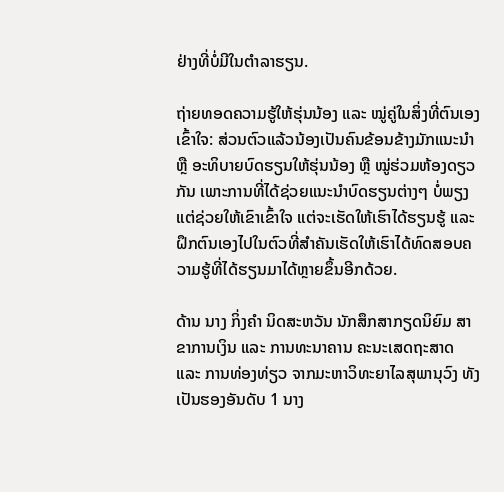ຢ່າງທີ່ບໍ່ມີໃນຕຳລາຮຽນ.

ຖ່າຍທອດຄວາມຮູ້ໃຫ້ຮຸ່ນນ້ອງ ແລະ ໝູ່ຄູ່ໃນສິ່ງທີ່ຕົນເອງເຂົ້າໃຈ: ສ່ວນຕົວແລ້ວນ້ອງເປັນຄົນຂ້ອນຂ້າງມັກແນະນຳ ຫຼື ອະທິບາຍບົດຮຽນໃຫ້ຮຸ່ນນ້ອງ ຫຼື ໝູ່ຮ່ວມຫ້ອງດຽວກັນ ເພາະການທີ່ໄດ້ຊ່ວຍແນະນຳບົດຮຽນຕ່າງໆ ບໍ່ພຽງແຕ່ຊ່ວຍໃຫ້ເຂົາເຂົ້າໃຈ ແຕ່ຈະເຮັດໃຫ້ເຮົາໄດ້ຮຽນຮູ້ ແລະ ຝຶກຕົນເອງໄປໃນຕົວທີ່ສຳຄັນເຮັດໃຫ້ເຮົາໄດ້ທົດສອບຄວາມຮູ້ທີ່ໄດ້ຮຽນມາໄດ້ຫຼາຍຂຶ້ນອີກດ້ວຍ.

ດ້ານ ນາງ ກິ່ງຄຳ ນິດສະຫວັນ ນັກສຶກສາກຽດນິຍົມ ສາຂາການເງິນ ແລະ ການທະນາຄານ ຄະນະເສດຖະສາດ ແລະ ການທ່ອງທ່ຽວ ຈາກມະຫາວິທະຍາໄລສຸພານຸວົງ ທັງເປັນຮອງອັນດັບ 1 ນາງ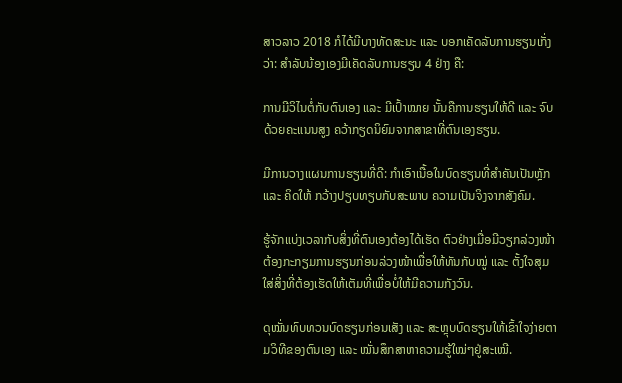ສາວລາວ 2018 ກໍໄດ້ມີບາງທັດສະນະ ແລະ ບອກເຄັດລັບການຮຽນເກັ່ງວ່າ: ສຳລັບນ້ອງເອງມີເຄັດລັບການຮຽນ 4 ຢ່າງ ຄື:

ການມີວິໄນຕໍ່ກັບຕົນເອງ ແລະ ມີເປົ້າໝາຍ ນັ້ນຄືການຮຽນໃຫ້ດີ ແລະ ຈົບດ້ວຍຄະແນນສູງ ຄວ້າກຽດນິຍົມຈາກສາຂາທີ່ຕົນເອງຮຽນ.

ມີການວາງແຜນການຮຽນທີ່ດີ: ກຳເອົາເນື້ອໃນບົດຮຽນທີ່ສຳຄັນເປັນຫຼັກ ແລະ ຄິດໃຫ້ ກວ້າງປຽບທຽບກັບສະພາບ ຄວາມເປັນຈິງຈາກສັງຄົມ.

ຮູ້ຈັກແບ່ງເວລາກັບສິ່ງທີ່ຕົນເອງຕ້ອງໄດ້ເຮັດ ຕົວຢ່າງເມື່ອມີວຽກລ່ວງໜ້າຕ້ອງກະກຽມການຮຽນກ່ອນລ່ວງໜ້າເພື່ອໃຫ້ທັນກັບໝູ່ ແລະ ຕັ້ງໃຈສຸມໃສ່ສິ່ງທີ່ຕ້ອງເຮັດໃຫ້ເຕັມທີ່ເພື່ອບໍ່ໃຫ້ມີຄວາມກັງວົນ.

ດຸໝັ່ນທົບທວນບົດຮຽນກ່ອນເສັງ ແລະ ສະຫຼຸບບົດຮຽນໃຫ້ເຂົ້າໃຈງ່າຍຕາມວິທີຂອງຕົນເອງ ແລະ ໝັ່ນສຶກສາຫາຄວາມຮູ້ໃໝ່ໆຢູ່ສະເໝີ.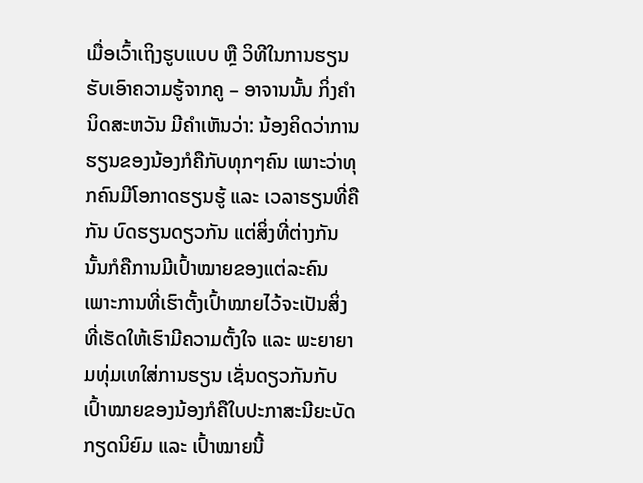ເມື່ອເວົ້າເຖິງຮູບແບບ ຫຼື ວິທີໃນການຮຽນ ຮັບເອົາຄວາມຮູ້ຈາກຄູ – ອາຈານນັ້ນ ກິ່ງຄໍາ ນິດສະຫວັນ ມີຄໍາເຫັນວ່າ: ນ້ອງຄິດວ່າການຮຽນຂອງນ້ອງກໍຄືກັບທຸກໆຄົນ ເພາະວ່າທຸກຄົນມີໂອກາດຮຽນຮູ້ ແລະ ເວລາຮຽນທີ່ຄືກັນ ບົດຮຽນດຽວກັນ ແຕ່ສິ່ງທີ່ຕ່າງກັນນັ້ນກໍຄືການມີເປົ້າໝາຍຂອງແຕ່ລະຄົນ ເພາະການທີ່ເຮົາຕັ້ງເປົ້າໝາຍໄວ້ຈະເປັນສິ່ງທີ່ເຮັດໃຫ້ເຮົາມີຄວາມຕັ້ງໃຈ ແລະ ພະຍາຍາມທຸ່ມເທໃສ່ການຮຽນ ເຊັ່ນດຽວກັນກັບເປົ້າໝາຍຂອງນ້ອງກໍຄືໃບປະກາສະນີຍະບັດກຽດນິຍົມ ແລະ ເປົ້າໝາຍນີ້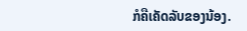ກໍຄືເຄັດລັບຂອງນ້ອງ.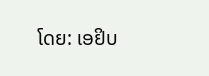ໂດຍ: ເອຢິບ